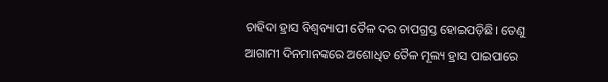ଚାହିଦା ହ୍ରାସ ବିଶ୍ବବ୍ୟାପୀ ତୈଳ ଦର ଚାପଗ୍ରସ୍ତ ହୋଇପଡ଼ିଛି। ତେଣୁ ଆଗାମୀ ଦିନମାନଙ୍କରେ ଅଶୋଧିତ ତୈଳ ମୂଲ୍ୟ ହ୍ରାସ ପାଇପାରେ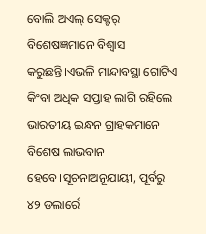ବୋଲି ଅଏଲ୍ ସେକ୍ଟର୍ ବିଶେଷଜ୍ଞମାନେ ବିଶ୍ବାସ କରୁଛନ୍ତି।ଏଭଳି ମାନ୍ଦାବସ୍ଥା ଗୋଟିଏ କିଂବା ଅଧିକ ସପ୍ତାହ ଲାଗି ରହିଲେ ଭାରତୀୟ ଇନ୍ଧନ ଗ୍ରାହକମାନେ ବିଶେଷ ଲାଭବାନ ହେବେ।ସୂଚନାଅନୂଯାୟୀ, ପୂର୍ବରୁ ୪୨ ଡଲାର୍ରେ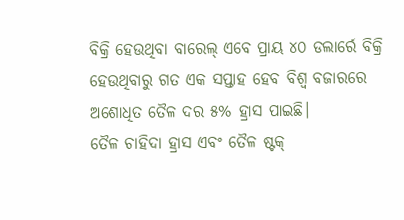ବିକ୍ରି ହେଉଥିବା ବାରେଲ୍ ଏବେ ପ୍ରାୟ ୪୦ ଡଲାର୍ରେ ବିକ୍ରି ହେଉଥିବାରୁ ଗତ ଏକ ସପ୍ତାହ ହେବ ବିଶ୍ବ ବଜାରରେ ଅଶୋଧିତ ତୈଳ ଦର ୫% ହ୍ରାସ ପାଇଛି।
ତୈଳ ଚାହିଦା ହ୍ରାସ ଏବଂ ତୈଳ ଷ୍ଟକ୍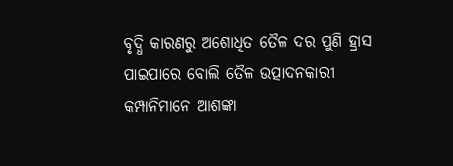ବୃଦ୍ଧି କାରଣରୁ ଅଶୋଧିତ ତୈଳ ଦର ପୁଣି ହ୍ରାସ ପାଇପାରେ ବୋଲି ତୈଳ ଉତ୍ପାଦନକାରୀ କମ୍ପାନିମାନେ ଆଶଙ୍କା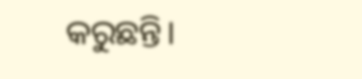କରୁଛନ୍ତି।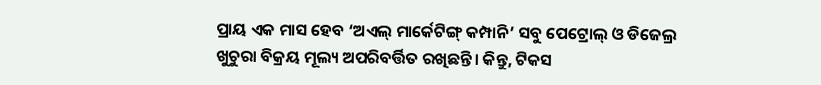ପ୍ରାୟ ଏକ ମାସ ହେବ ‘ଅଏଲ୍ ମାର୍କେଟିଙ୍ଗ୍ କମ୍ପାନି’ ସବୁ ପେଟ୍ରୋଲ୍ ଓ ଡିଜେଲ୍ର ଖୁଚୁରା ବିକ୍ରୟ ମୂଲ୍ୟ ଅପରିବର୍ତ୍ତିତ ରଖିଛନ୍ତି। କିନ୍ତୁ, ଟିକସ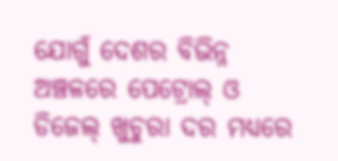ଯୋଗୁଁ ଦେଶର ବିଭିନ୍ନ ଅଞ୍ଚଳରେ ପେଟ୍ରୋଲ୍ ଓ ଡିଜେଲ୍ ଖୁଚୁରା ଦର ମଧ୍ୟରେ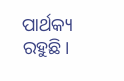ପାର୍ଥକ୍ୟ ରହୁଛି।